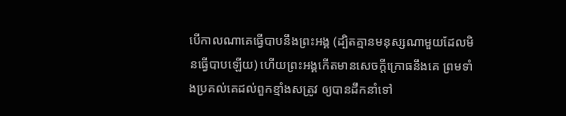បើកាលណាគេធ្វើបាបនឹងព្រះអង្គ (ដ្បិតគ្មានមនុស្សណាមួយដែលមិនធ្វើបាបឡើយ) ហើយព្រះអង្គកើតមានសេចក្ដីក្រោធនឹងគេ ព្រមទាំងប្រគល់គេដល់ពួកខ្មាំងសត្រូវ ឲ្យបានដឹកនាំទៅ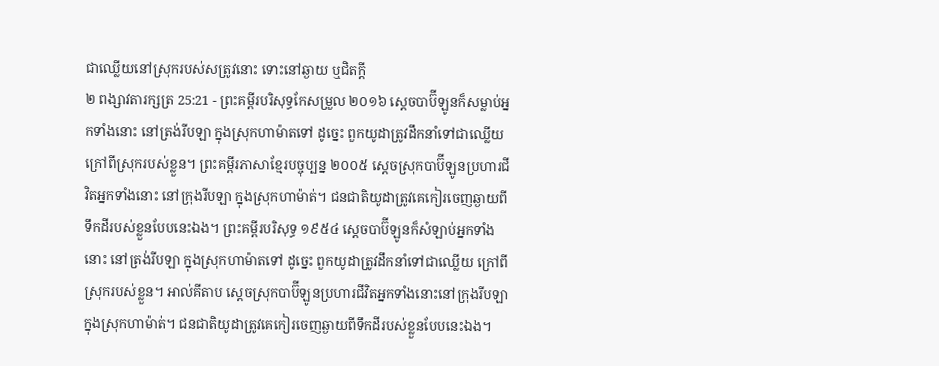ជាឈ្លើយនៅស្រុករបស់សត្រូវនោះ ទោះនៅឆ្ងាយ ឬជិតក្តី
២ ពង្សាវតារក្សត្រ 25:21 - ព្រះគម្ពីរបរិសុទ្ធកែសម្រួល ២០១៦ ស្តេចបាប៊ីឡូនក៏សម្លាប់អ្នកទាំងនោះ នៅត្រង់រីបឡា ក្នុងស្រុកហាម៉ាតទៅ ដូច្នេះ ពួកយូដាត្រូវដឹកនាំទៅជាឈ្លើយ ក្រៅពីស្រុករបស់ខ្លួន។ ព្រះគម្ពីរភាសាខ្មែរបច្ចុប្បន្ន ២០០៥ ស្ដេចស្រុកបាប៊ីឡូនប្រហារជីវិតអ្នកទាំងនោះ នៅក្រុងរីបឡា ក្នុងស្រុកហាម៉ាត់។ ជនជាតិយូដាត្រូវគេកៀរចេញឆ្ងាយពីទឹកដីរបស់ខ្លួនបែបនេះឯង។ ព្រះគម្ពីរបរិសុទ្ធ ១៩៥៤ ស្តេចបាប៊ីឡូនក៏សំឡាប់អ្នកទាំងនោះ នៅត្រង់រីបឡា ក្នុងស្រុកហាម៉ាតទៅ ដូច្នេះ ពួកយូដាត្រូវដឹកនាំទៅជាឈ្លើយ ក្រៅពីស្រុករបស់ខ្លួន។ អាល់គីតាប ស្តេចស្រុកបាប៊ីឡូនប្រហារជីវិតអ្នកទាំងនោះនៅក្រុងរីបឡា ក្នុងស្រុកហាម៉ាត់។ ជនជាតិយូដាត្រូវគេកៀរចេញឆ្ងាយពីទឹកដីរបស់ខ្លួនបែបនេះឯង។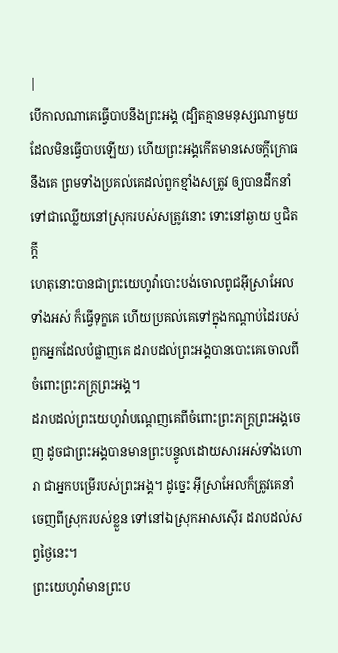|
បើកាលណាគេធ្វើបាបនឹងព្រះអង្គ (ដ្បិតគ្មានមនុស្សណាមួយដែលមិនធ្វើបាបឡើយ) ហើយព្រះអង្គកើតមានសេចក្ដីក្រោធនឹងគេ ព្រមទាំងប្រគល់គេដល់ពួកខ្មាំងសត្រូវ ឲ្យបានដឹកនាំទៅជាឈ្លើយនៅស្រុករបស់សត្រូវនោះ ទោះនៅឆ្ងាយ ឬជិតក្តី
ហេតុនោះបានជាព្រះយេហូវ៉ាបោះបង់ចោលពូជអ៊ីស្រាអែលទាំងអស់ ក៏ធ្វើទុក្ខគេ ហើយប្រគល់គេទៅក្នុងកណ្ដាប់ដៃរបស់ពួកអ្នកដែលបំផ្លាញគេ ដរាបដល់ព្រះអង្គបានបោះគេចោលពីចំពោះព្រះភក្ត្រព្រះអង្គ។
ដរាបដល់ព្រះយេហូវ៉ាបណ្តេញគេពីចំពោះព្រះភក្ត្រព្រះអង្គចេញ ដូចជាព្រះអង្គបានមានព្រះបន្ទូលដោយសារអស់ទាំងហោរា ជាអ្នកបម្រើរបស់ព្រះអង្គ។ ដូច្នេះ អ៊ីស្រាអែលក៏ត្រូវគេនាំចេញពីស្រុករបស់ខ្លួន ទៅនៅឯស្រុកអាសស៊ើរ ដរាបដល់សព្វថ្ងៃនេះ។
ព្រះយេហូវ៉ាមានព្រះប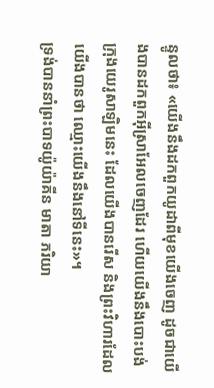ន្ទូលថា៖ «យើងនឹងដកពួកយូដាពីមុខយើងចេញ ដូចជាយើងបានដកពួកអ៊ីស្រាអែលចេញដែរ ហើយយើងនឹងបោះបង់ក្រុងយេរូសាឡិមនេះ ដែលយើងបានរើស និងព្រះវិហារដែលយើងបានថា ឈ្មោះយើងនឹងនៅទីនេះ»។
ទ្រង់បាននាំព្រះបាទយ៉ូយ៉ាគីន មាតា ភរិយា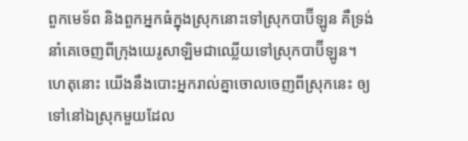ពួកមេទ័ព និងពួកអ្នកធំក្នុងស្រុកនោះទៅស្រុកបាប៊ីឡូន គឺទ្រង់នាំគេចេញពីក្រុងយេរូសាឡិមជាឈ្លើយទៅស្រុកបាប៊ីឡូន។
ហេតុនោះ យើងនឹងបោះអ្នករាល់គ្នាចោលចេញពីស្រុកនេះ ឲ្យទៅនៅឯស្រុកមួយដែល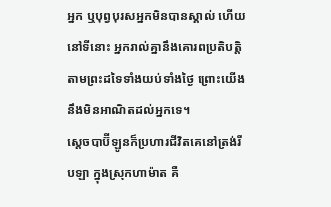អ្នក ឬបុព្វបុរសអ្នកមិនបានស្គាល់ ហើយនៅទីនោះ អ្នករាល់គ្នានឹងគោរពប្រតិបត្តិតាមព្រះដទៃទាំងយប់ទាំងថ្ងៃ ព្រោះយើងនឹងមិនអាណិតដល់អ្នកទេ។
ស្តេចបាប៊ីឡូនក៏ប្រហារជីវិតគេនៅត្រង់រីបឡា ក្នុងស្រុកហាម៉ាត គឺ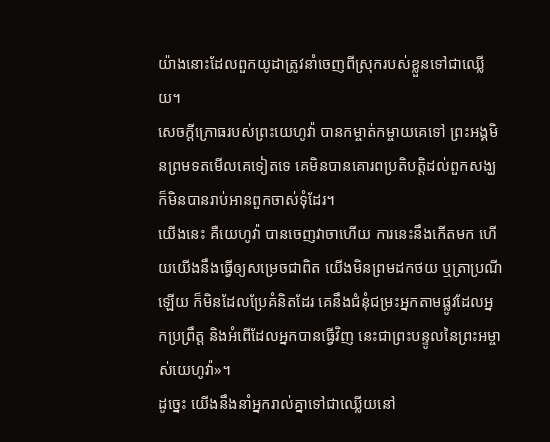យ៉ាងនោះដែលពួកយូដាត្រូវនាំចេញពីស្រុករបស់ខ្លួនទៅជាឈ្លើយ។
សេចក្ដីក្រោធរបស់ព្រះយេហូវ៉ា បានកម្ចាត់កម្ចាយគេទៅ ព្រះអង្គមិនព្រមទតមើលគេទៀតទេ គេមិនបានគោរពប្រតិបត្តិដល់ពួកសង្ឃ ក៏មិនបានរាប់អានពួកចាស់ទុំដែរ។
យើងនេះ គឺយេហូវ៉ា បានចេញវាចាហើយ ការនេះនឹងកើតមក ហើយយើងនឹងធ្វើឲ្យសម្រេចជាពិត យើងមិនព្រមដកថយ ឬត្រាប្រណីឡើយ ក៏មិនដែលប្រែគំនិតដែរ គេនឹងជំនុំជម្រះអ្នកតាមផ្លូវដែលអ្នកប្រព្រឹត្ត និងអំពើដែលអ្នកបានធ្វើវិញ នេះជាព្រះបន្ទូលនៃព្រះអម្ចាស់យេហូវ៉ា»។
ដូច្នេះ យើងនឹងនាំអ្នករាល់គ្នាទៅជាឈ្លើយនៅ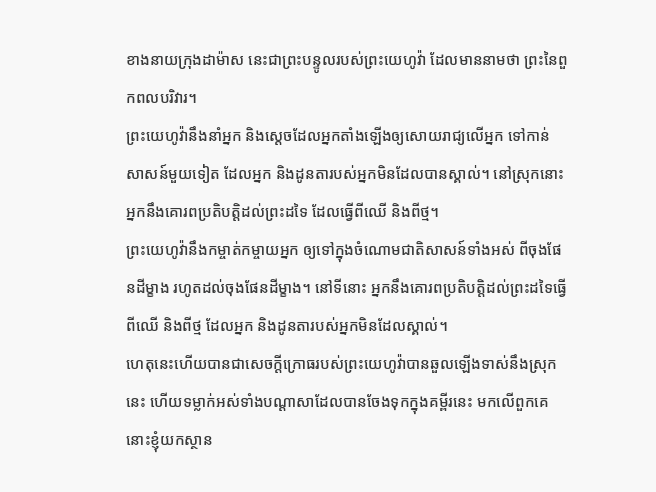ខាងនាយក្រុងដាម៉ាស នេះជាព្រះបន្ទូលរបស់ព្រះយេហូវ៉ា ដែលមាននាមថា ព្រះនៃពួកពលបរិវារ។
ព្រះយេហូវ៉ានឹងនាំអ្នក និងស្តេចដែលអ្នកតាំងឡើងឲ្យសោយរាជ្យលើអ្នក ទៅកាន់សាសន៍មួយទៀត ដែលអ្នក និងដូនតារបស់អ្នកមិនដែលបានស្គាល់។ នៅស្រុកនោះ អ្នកនឹងគោរពប្រតិបត្តិដល់ព្រះដទៃ ដែលធ្វើពីឈើ និងពីថ្ម។
ព្រះយេហូវ៉ានឹងកម្ចាត់កម្ចាយអ្នក ឲ្យទៅក្នុងចំណោមជាតិសាសន៍ទាំងអស់ ពីចុងផែនដីម្ខាង រហូតដល់ចុងផែនដីម្ខាង។ នៅទីនោះ អ្នកនឹងគោរពប្រតិបត្តិដល់ព្រះដទៃធ្វើពីឈើ និងពីថ្ម ដែលអ្នក និងដូនតារបស់អ្នកមិនដែលស្គាល់។
ហេតុនេះហើយបានជាសេចក្ដីក្រោធរបស់ព្រះយេហូវ៉ាបានឆួលឡើងទាស់នឹងស្រុកនេះ ហើយទម្លាក់អស់ទាំងបណ្ដាសាដែលបានចែងទុកក្នុងគម្ពីរនេះ មកលើពួកគេ
នោះខ្ញុំយកស្ថាន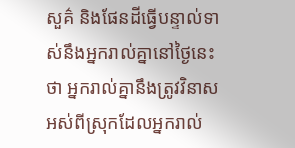សួគ៌ និងផែនដីធ្វើបន្ទាល់ទាស់នឹងអ្នករាល់គ្នានៅថ្ងៃនេះថា អ្នករាល់គ្នានឹងត្រូវវិនាសអស់ពីស្រុកដែលអ្នករាល់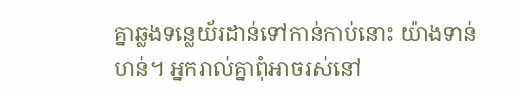គ្នាឆ្លងទន្លេយ័រដាន់ទៅកាន់កាប់នោះ យ៉ាងទាន់ហន់។ អ្នករាល់គ្នាពុំអាចរស់នៅ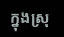ក្នុងស្រុ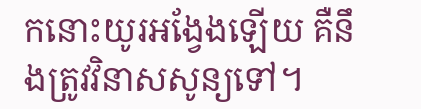កនោះយូរអង្វែងឡើយ គឺនឹងត្រូវវិនាសសូន្យទៅ។